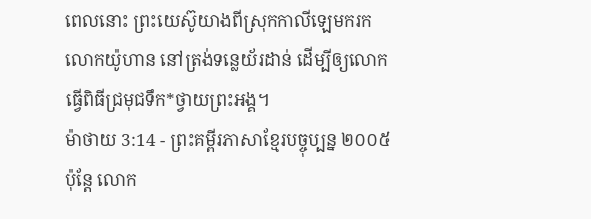ពេលនោះ ព្រះយេស៊ូយាងពីស្រុកកាលីឡេមករកលោកយ៉ូហាន នៅត្រង់ទន្លេយ័រដាន់ ដើម្បីឲ្យលោកធ្វើពិធីជ្រមុជទឹក*ថ្វាយព្រះអង្គ។
ម៉ាថាយ 3:14 - ព្រះគម្ពីរភាសាខ្មែរបច្ចុប្បន្ន ២០០៥ ប៉ុន្តែ លោក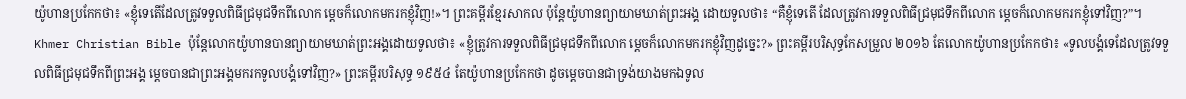យ៉ូហានប្រកែកថា៖ «ខ្ញុំទេតើដែលត្រូវទទួលពិធីជ្រមុជទឹកពីលោក ម្ដេចក៏លោកមករកខ្ញុំវិញ!»។ ព្រះគម្ពីរខ្មែរសាកល ប៉ុន្តែយ៉ូហានព្យាយាមឃាត់ព្រះអង្គ ដោយទូលថា៖ “គឺខ្ញុំទេតើ ដែលត្រូវការទទួលពិធីជ្រមុជទឹកពីលោក ម្ដេចក៏លោកមករកខ្ញុំទៅវិញ?”។ Khmer Christian Bible ប៉ុន្ដែលោកយ៉ូហានបានព្យាយាមឃាត់ព្រះអង្គដោយទូលថា៖ «ខ្ញុំត្រូវការទទួលពិធីជ្រមុជទឹកពីលោក ម្ដេចក៏លោកមករកខ្ញុំវិញដូច្នេះ?» ព្រះគម្ពីរបរិសុទ្ធកែសម្រួល ២០១៦ តែលោកយ៉ូហានប្រកែកថា៖ «ទូលបង្គំទេដែលត្រូវទទួលពិធីជ្រមុជទឹកពីព្រះអង្គ ម្តេចបានជាព្រះអង្គមករកទូលបង្គំទៅវិញ?» ព្រះគម្ពីរបរិសុទ្ធ ១៩៥៤ តែយ៉ូហានប្រកែកថា ដូចម្តេចបានជាទ្រង់យាងមកឯទូល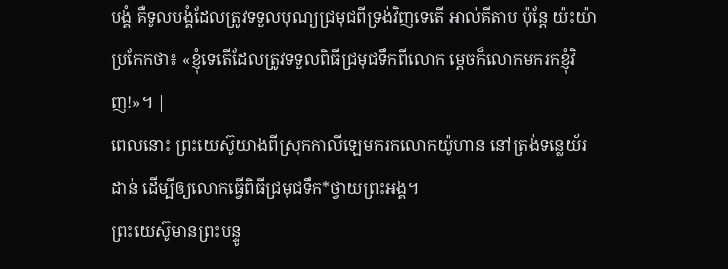បង្គំ គឺទូលបង្គំដែលត្រូវទទួលបុណ្យជ្រមុជពីទ្រង់វិញទេតើ អាល់គីតាប ប៉ុន្ដែ យ៉ះយ៉ាប្រកែកថា៖ «ខ្ញុំទេតើដែលត្រូវទទួលពិធីជ្រមុជទឹកពីលោក ម្ដេចក៏លោកមករកខ្ញុំវិញ!»។ |
ពេលនោះ ព្រះយេស៊ូយាងពីស្រុកកាលីឡេមករកលោកយ៉ូហាន នៅត្រង់ទន្លេយ័រដាន់ ដើម្បីឲ្យលោកធ្វើពិធីជ្រមុជទឹក*ថ្វាយព្រះអង្គ។
ព្រះយេស៊ូមានព្រះបន្ទូ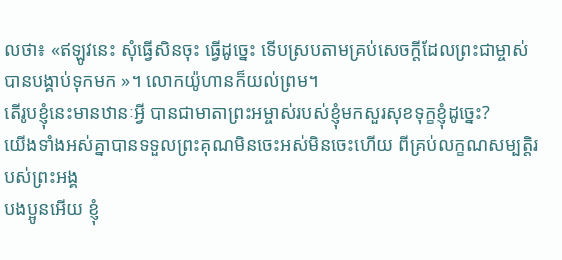លថា៖ «ឥឡូវនេះ សុំធ្វើសិនចុះ ធ្វើដូច្នេះ ទើបស្របតាមគ្រប់សេចក្ដីដែលព្រះជាម្ចាស់បានបង្គាប់ទុកមក »។ លោកយ៉ូហានក៏យល់ព្រម។
តើរូបខ្ញុំនេះមានឋានៈអ្វី បានជាមាតាព្រះអម្ចាស់របស់ខ្ញុំមកសួរសុខទុក្ខខ្ញុំដូច្នេះ?
យើងទាំងអស់គ្នាបានទទួលព្រះគុណមិនចេះអស់មិនចេះហើយ ពីគ្រប់លក្ខណសម្បត្តិរបស់ព្រះអង្គ
បងប្អូនអើយ ខ្ញុំ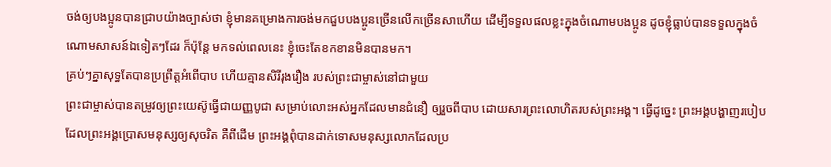ចង់ឲ្យបងប្អូនបានជ្រាបយ៉ាងច្បាស់ថា ខ្ញុំមានគម្រោងការចង់មកជួបបងប្អូនច្រើនលើកច្រើនសាហើយ ដើម្បីទទួលផលខ្លះក្នុងចំណោមបងប្អូន ដូចខ្ញុំធ្លាប់បានទទួលក្នុងចំណោមសាសន៍ឯទៀតៗដែរ ក៏ប៉ុន្តែ មកទល់ពេលនេះ ខ្ញុំចេះតែខកខានមិនបានមក។
គ្រប់ៗគ្នាសុទ្ធតែបានប្រព្រឹត្តអំពើបាប ហើយគ្មានសិរីរុងរឿង របស់ព្រះជាម្ចាស់នៅជាមួយ
ព្រះជាម្ចាស់បានតម្រូវឲ្យព្រះយេស៊ូធ្វើជាយញ្ញបូជា សម្រាប់លោះអស់អ្នកដែលមានជំនឿ ឲ្យរួចពីបាប ដោយសារព្រះលោហិតរបស់ព្រះអង្គ។ ធ្វើដូច្នេះ ព្រះអង្គបង្ហាញរបៀបដែលព្រះអង្គប្រោសមនុស្សឲ្យសុចរិត គឺពីដើម ព្រះអង្គពុំបានដាក់ទោសមនុស្សលោកដែលប្រ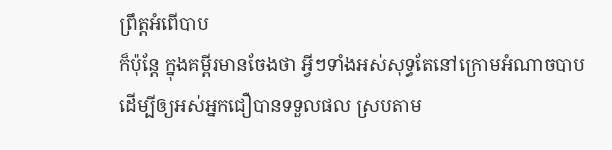ព្រឹត្តអំពើបាប
ក៏ប៉ុន្តែ ក្នុងគម្ពីរមានចែងថា អ្វីៗទាំងអស់សុទ្ធតែនៅក្រោមអំណាចបាប ដើម្បីឲ្យអស់អ្នកជឿបានទទួលផល ស្របតាម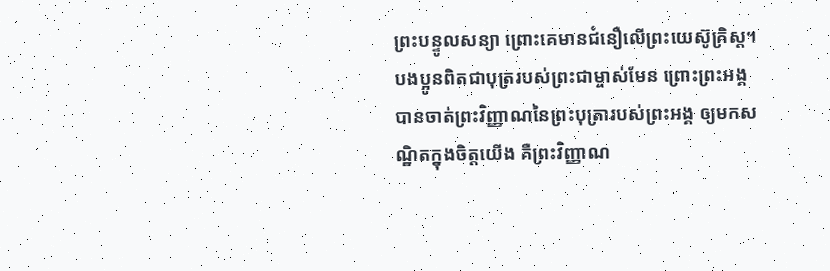ព្រះបន្ទូលសន្យា ព្រោះគេមានជំនឿលើព្រះយេស៊ូគ្រិស្ត។
បងប្អូនពិតជាបុត្ររបស់ព្រះជាម្ចាស់មែន ព្រោះព្រះអង្គបានចាត់ព្រះវិញ្ញាណនៃព្រះបុត្រារបស់ព្រះអង្គ ឲ្យមកសណ្ឋិតក្នុងចិត្តយើង គឺព្រះវិញ្ញាណ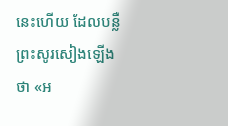នេះហើយ ដែលបន្លឺព្រះសូរសៀងឡើងថា «អ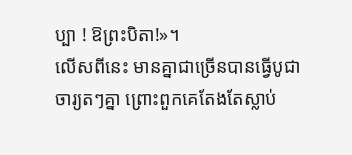ប្បា ! ឱព្រះបិតា!»។
លើសពីនេះ មានគ្នាជាច្រើនបានធ្វើបូជាចារ្យតៗគ្នា ព្រោះពួកគេតែងតែស្លាប់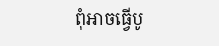ពុំអាចធ្វើបូ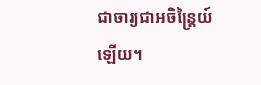ជាចារ្យជាអចិន្ត្រៃយ៍ឡើយ។